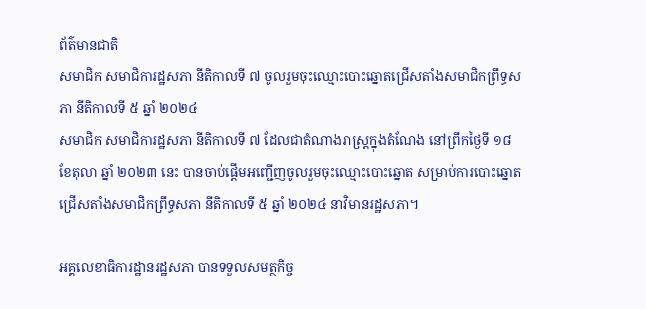ព័ត៌មានជាតិ
សមាជិក សមាជិការដ្ឋសភា នីតិកាលទី ៧ ចូលរួមចុះឈ្មោះបោះឆ្នោតជ្រើសតាំងសមាជិកព្រឹទ្ធសភា នីតិកាលទី ៥ ឆ្នាំ ២០២៤
សមាជិក សមាជិការដ្ឋសភា នីតិកាលទី ៧ ដែលជាតំណាងរាស្ត្រក្នុងតំណែង នៅព្រឹកថ្ងៃទី ១៨ ខែតុលា ឆ្នាំ ២០២៣ នេះ បានចាប់ផ្ដើមអញ្ជើញចូលរួមចុះឈ្មោះបោះឆ្នោត សម្រាប់ការបោះឆ្នោតជ្រើសតាំងសមាជិកព្រឹទ្ធសភា នីតិកាលទី ៥ ឆ្នាំ ២០២៤ នាវិមានរដ្ឋសភា។

អគ្គលេខាធិការដ្ឋានរដ្ឋសភា បានទទួលសមត្ថកិច្ច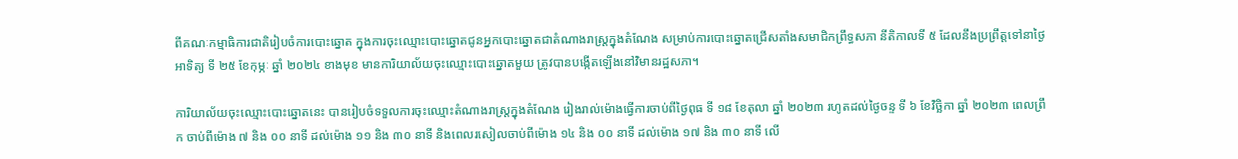ពីគណៈកម្មាធិការជាតិរៀបចំការបោះឆ្នោត ក្នុងការចុះឈ្មោះបោះឆ្នោតជូនអ្នកបោះឆ្នោតជាតំណាងរាស្ត្រក្នុងតំណែង សម្រាប់ការបោះឆ្នោតជ្រើសតាំងសមាជិកព្រឹទ្ធសភា នីតិកាលទី ៥ ដែលនឹងប្រព្រឹត្តទៅនាថ្ងៃអាទិត្យ ទី ២៥ ខែកុម្ភៈ ឆ្នាំ ២០២៤ ខាងមុខ មានការិយាល័យចុះឈ្មោះបោះឆ្នោតមួយ ត្រូវបានបង្កើតឡើងនៅវិមានរដ្ឋសភា។

ការិយាល័យចុះឈ្មោះបោះឆ្នោតនេះ បានរៀបចំទទួលការចុះឈ្មោះតំណាងរាស្ត្រក្នុងតំណែង រៀងរាល់ម៉ោងធ្វើការចាប់ពីថ្ងៃពុធ ទី ១៨ ខែតុលា ឆ្នាំ ២០២៣ រហូតដល់ថ្ងៃចន្ទ ទី ៦ ខែវិច្ឆិកា ឆ្នាំ ២០២៣ ពេលព្រឹក ចាប់ពីម៉ោង ៧ និង ០០ នាទី ដល់ម៉ោង ១១ និង ៣០ នាទី និងពេលរសៀលចាប់ពីម៉ោង ១៤ និង ០០ នាទី ដល់ម៉ោង ១៧ និង ៣០ នាទី លើ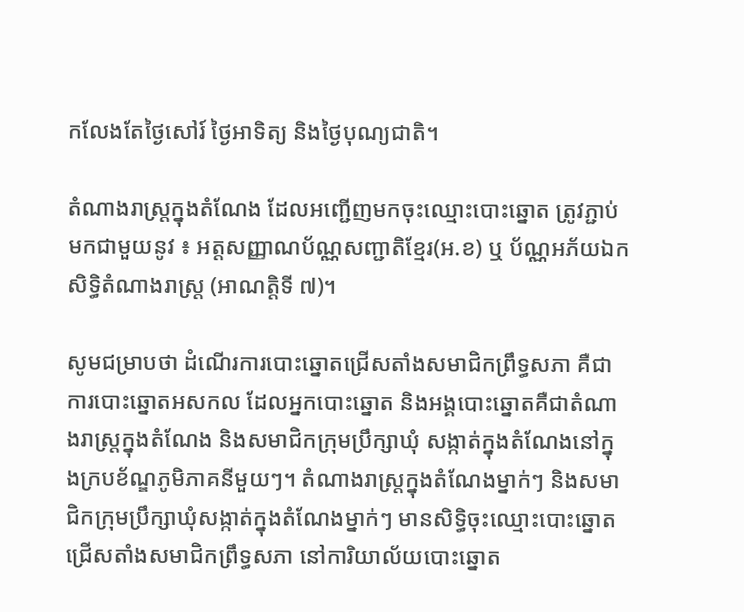កលែងតែថ្ងៃសៅរ៍ ថ្ងៃអាទិត្យ និងថ្ងៃបុណ្យជាតិ។

តំណាងរាស្ត្រក្នុងតំណែង ដែលអញ្ជើញមកចុះឈ្មោះបោះឆ្នោត ត្រូវភ្ជាប់មកជាមួយនូវ ៖ អត្តសញ្ញាណប័ណ្ណសញ្ជាតិខ្មែរ(អ.ខ) ឬ ប័ណ្ណអភ័យឯកសិទ្ធិតំណាងរាស្ត្រ (អាណត្តិទី ៧)។

សូមជម្រាបថា ដំណើរការបោះឆ្នោតជ្រើសតាំងសមាជិកព្រឹទ្ធសភា គឺជាការបោះឆ្នោតអសកល ដែលអ្នកបោះឆ្នោត និងអង្គបោះឆ្នោតគឺជាតំណាងរាស្ត្រក្នុងតំណែង និងសមាជិកក្រុមប្រឹក្សាឃុំ សង្កាត់ក្នុងតំណែងនៅក្នុងក្របខ័ណ្ឌភូមិភាគនីមួយៗ។ តំណាងរាស្ត្រក្នុងតំណែងម្នាក់ៗ និងសមាជិកក្រុមប្រឹក្សាឃុំសង្កាត់ក្នុងតំណែងម្នាក់ៗ មានសិទ្ធិចុះឈ្មោះបោះឆ្នោតជ្រើសតាំងសមាជិកព្រឹទ្ធសភា នៅការិយាល័យបោះឆ្នោត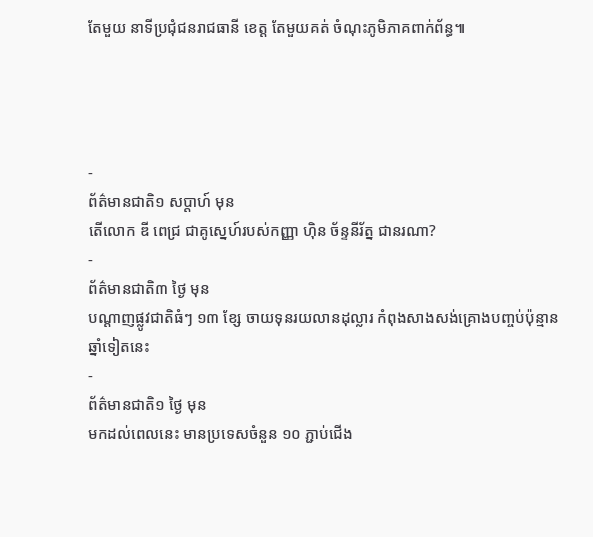តែមួយ នាទីប្រជុំជនរាជធានី ខេត្ត តែមួយគត់ ចំណុះភូមិភាគពាក់ព័ន្ធ៕




-
ព័ត៌មានជាតិ១ សប្តាហ៍ មុន
តើលោក ឌី ពេជ្រ ជាគូស្នេហ៍របស់កញ្ញា ហ៊ិន ច័ន្ទនីរ័ត្ន ជានរណា?
-
ព័ត៌មានជាតិ៣ ថ្ងៃ មុន
បណ្តាញផ្លូវជាតិធំៗ ១៣ ខ្សែ ចាយទុនរយលានដុល្លារ កំពុងសាងសង់គ្រោងបញ្ចប់ប៉ុន្មានឆ្នាំទៀតនេះ
-
ព័ត៌មានជាតិ១ ថ្ងៃ មុន
មកដល់ពេលនេះ មានប្រទេសចំនួន ១០ ភ្ជាប់ជើង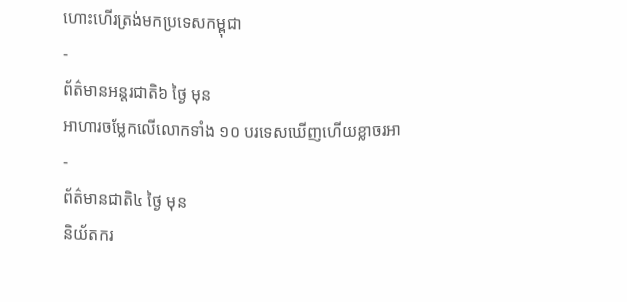ហោះហើរត្រង់មកប្រទេសកម្ពុជា
-
ព័ត៌មានអន្ដរជាតិ៦ ថ្ងៃ មុន
អាហារចម្លែកលើលោកទាំង ១០ បរទេសឃើញហើយខ្លាចរអា
-
ព័ត៌មានជាតិ៤ ថ្ងៃ មុន
និយ័តករ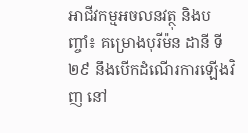អាជីវកម្មអចលនវត្ថុ និងបញ្ចាំ៖ គម្រោងបុរីម៉ន ដានី ទី២៩ នឹងបើកដំណើរការឡើងវិញ នៅ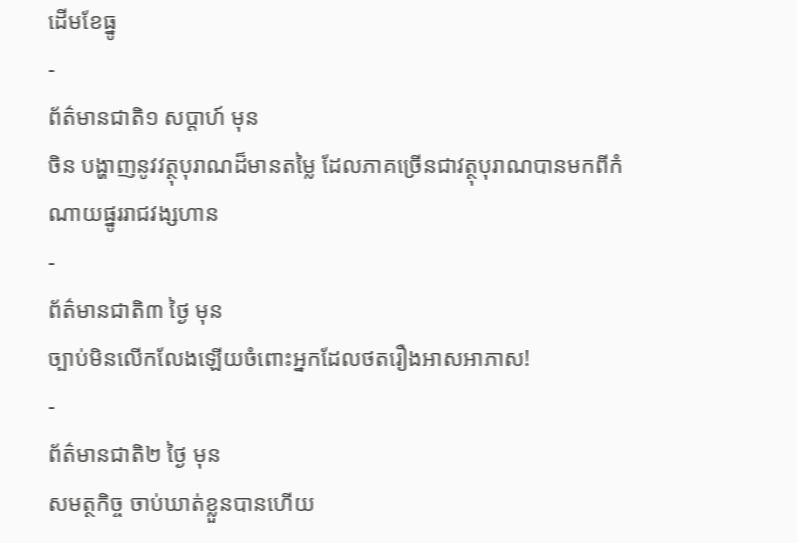ដើមខែធ្នូ
-
ព័ត៌មានជាតិ១ សប្តាហ៍ មុន
ចិន បង្ហាញនូវវត្ថុបុរាណដ៏មានតម្លៃ ដែលភាគច្រើនជាវត្ថុបុរាណបានមកពីកំណាយផ្នូររាជវង្សហាន
-
ព័ត៌មានជាតិ៣ ថ្ងៃ មុន
ច្បាប់មិនលើកលែងឡើយចំពោះអ្នកដែលថតរឿងអាសអាភាស!
-
ព័ត៌មានជាតិ២ ថ្ងៃ មុន
សមត្ថកិច្ច ចាប់ឃាត់ខ្លួនបានហើយ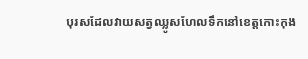បុរសដែលវាយសត្វឈ្លូសហែលទឹកនៅខេត្តកោះកុង